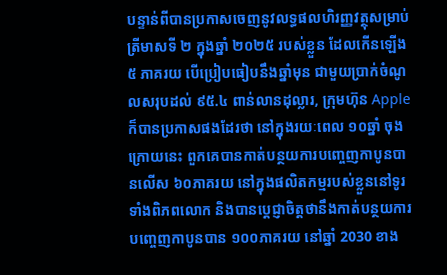បន្ទាន់ពីបានប្រកាសចេញនូវលទ្ធផលហិរញ្ញវត្ថុសម្រាប់ត្រីមាសទី ២ ក្នុងឆ្នាំ ២០២៥ របស់ខ្លួន ដែលកើនឡើង ៥ ភាគរយ បើប្រៀបធៀបនឹងឆ្នាំមុន ជាមួយប្រាក់ចំណូលសរុបដល់ ៩៥.៤ ពាន់លានដុល្លារ, ក្រុមហ៊ុន Apple ក៏បានប្រកាសផងដែរថា នៅក្នុងរយៈពេល ១០ឆ្នាំ ចុងក្រោយនេះ ពួកគេបានកាត់បន្ថយការបញ្ចេញកាបូនបានលើស ៦០ភាគរយ នៅក្នុងផលិតកម្មរបស់ខ្លួននៅទូរទាំងពិភពលោក និងបានប្តេជ្ញាចិត្តថានឹងកាត់បន្ថយការបញ្ចេញកាបូនបាន ១០០ភាគរយ នៅឆ្នាំ 2030 ខាង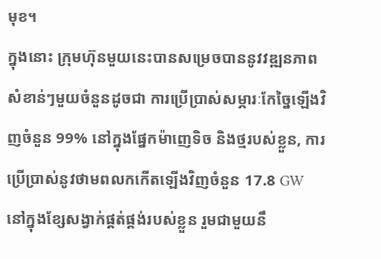មុខ។
ក្នុងនោះ ក្រុមហ៊ុនមួយនេះបានសម្រេចបាននូវវឌ្ឍនភាពសំខាន់ៗមួយចំនួនដូចជា ការប្រើប្រាស់សម្ភារៈកែច្នៃឡើងវិញចំនួន 99% នៅក្នុងផ្នែកម៉ាញេទិច និងថ្មរបស់ខ្លួន, ការប្រើប្រាស់នូវថាមពលកកើតឡើងវិញចំនួន 17.8 GW នៅក្នុងខ្សែសង្វាក់ផ្គត់ផ្គង់របស់ខ្លួន រួមជាមួយនឹ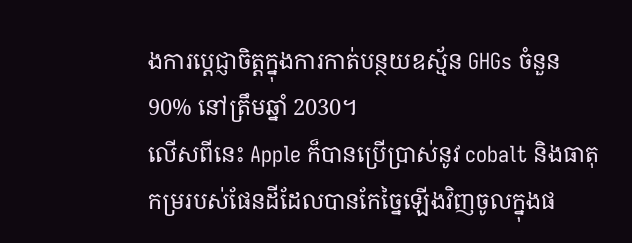ងការប្តេជ្ញាចិត្តក្នុងការកាត់បន្ថយឧស្ម័ន GHGs ចំនួន 90% នៅត្រឹមឆ្នាំ 2030។
លើសពីនេះ Apple ក៏បានប្រើប្រាស់នូវ cobalt និងធាតុកម្ររបស់ផែនដីដែលបានកែច្នៃឡើងវិញចូលក្នុងផ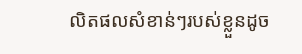លិតផលសំខាន់ៗរបស់ខ្លួនដូច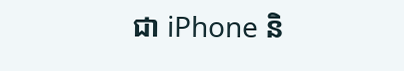ជា iPhone និ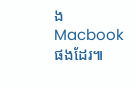ង Macbook ផងដែរ៕